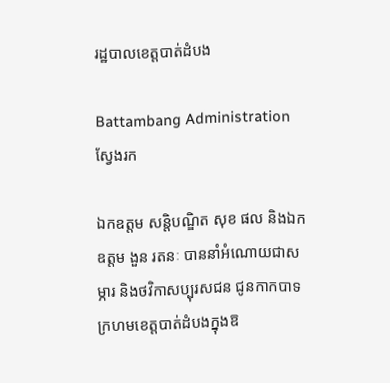រដ្ឋបាលខេត្តបាត់ដំបង

Battambang Administration
ស្វែងរក

ឯកឧត្តម សន្តិបណ្ឌិត សុខ ផល និងឯកឧត្តម ងួន រតនៈ បាននាំអំណោយជាសម្ភារ និងថវិកាសប្បុរសជន ជូនកាកបាទក្រហមខេត្តបាត់ដំបងក្នុងឱ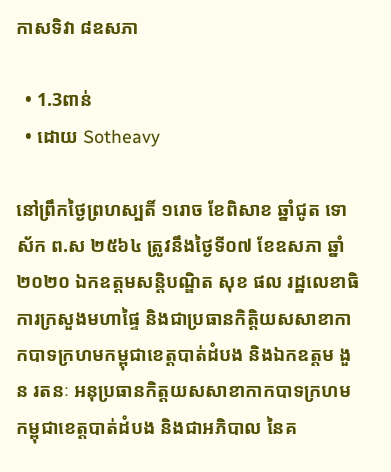កាសទិវា ៨ឧសភា

  • 1.3ពាន់
  • ដោយ Sotheavy

នៅព្រឹកថ្ងៃព្រហស្បតិ៍ ១រោច ខែពិសាខ ឆ្នាំជូត ទោស័ក ព.ស ២៥៦៤ ត្រូវនឹងថ្ងៃទី០៧ ខែឧសភា ឆ្នាំ២០២០ ឯកឧត្តមសន្តិបណ្ឌិត សុខ ផល រដ្ឋលេខាធិការក្រសួងមហាផ្ទៃ និងជាប្រធានកិត្តិយសសាខាកាកបាទក្រហមកម្ពុជាខេត្តបាត់ដំបង និងឯកឧត្តម ងួន រតនៈ អនុប្រធានកិត្តយសសាខាកាកបាទក្រហមកម្ពុជាខេត្តបាត់ដំបង និងជាអភិបាល នៃគ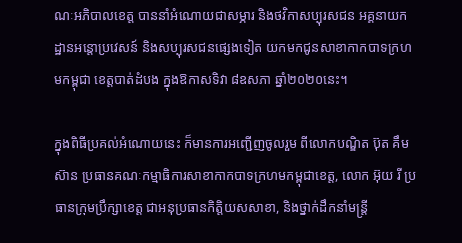ណៈអភិបាលខេត្ត បាននាំអំណោយជាសម្ភារ និងថវិកាសប្បុរសជន អគ្គនាយកដ្ឋានអន្តោប្រវេសន៍ និងសប្បុរសជនផ្សេងទៀត យកមកជូនសាខាកាកបាទក្រហមកម្ពុជា ខេត្តបាត់ដំបង ក្នុងឱកាសទិវា ៨ឧសភា ឆ្នាំ២០២០នេះ។

ក្នុងពិធីប្រគល់អំណោយនេះ ក៏មានការអញ្ជើញចូលរួម ពីលោកបណ្ឌិត ប៊ុត គឹមស៊ាន ប្រធានគណៈកម្មាធិការសាខាកាកបាទក្រហមកម្ពុជាខេត្ត, លោក អ៊ុយ រី ប្រធានក្រុមប្រឹក្សាខេត្ត ជាអនុប្រធានកិត្តិយសសាខា, និងថ្នាក់ដឹកនាំមន្រ្តី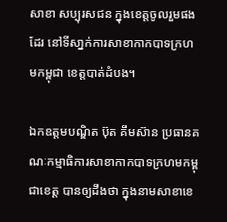សាខា សប្បុរសជន ក្នុងខេត្តចូលរួមផងដែរ នៅទីសា្នក់ការសាខាកាកបាទក្រហមកម្ពុជា ខេត្តបាត់ដំបង។

ឯកឧត្តមបណ្ឌិត ប៊ុត គឹមស៊ាន ប្រធានគណៈកម្មាធិការសាខាកាកបាទក្រហមកម្ពុជាខេត្ត បានឲ្យដឹងថា ក្នុងនាមសាខាខេ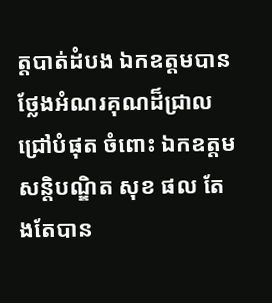ត្តបាត់ដំបង ឯកឧត្តមបានថ្លែងអំណរគុណដ៏ជ្រាល ជ្រៅបំផុត ចំពោះ ឯកឧត្តម សន្តិបណ្ឌិត សុខ ផល តែងតែបាន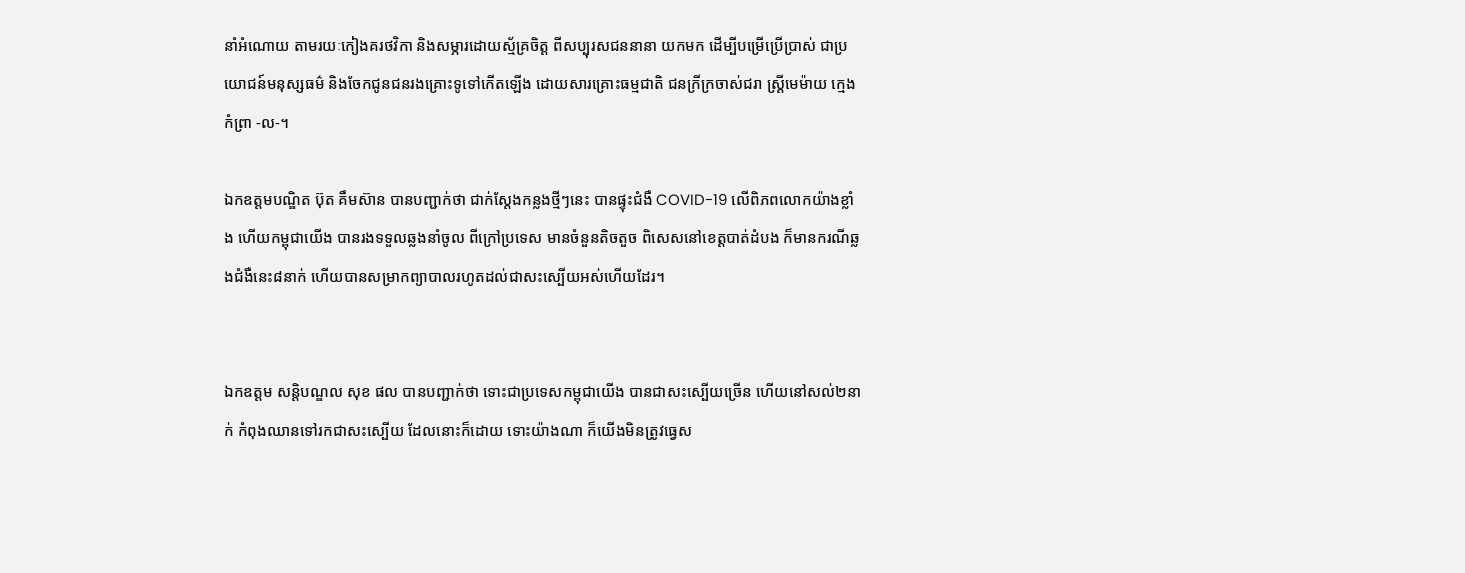នាំអំណោយ តាមរយៈកៀងគរថវិកា និងសម្ភារដោយស្ម័គ្រចិត្ត ពីសប្បុរសជននានា យកមក ដើម្បីបម្រើប្រើប្រាស់ ជាប្រយោជន៍មនុស្សធម៌ និងចែកជូនជនរងគ្រោះទូទៅកើតឡើង ដោយសារគ្រោះធម្មជាតិ ជនក្រីក្រចាស់ជរា ស្រ្តីមេម៉ាយ ក្មេងកំព្រា -ល-។

ឯកឧត្តមបណ្ឌិត ប៊ុត គឹមស៊ាន បានបញ្ជាក់ថា ជាក់ស្តែងកន្លងថ្មីៗនេះ បានផ្ទុះជំងឺ COVID-19 លើពិភពលោកយ៉ាងខ្លាំង ហើយកម្ពុជាយើង បានរងទទួលឆ្លងនាំចូល ពីក្រៅប្រទេស មានចំនួនតិចតួច ពិសេសនៅខេត្តបាត់ដំបង ក៏មានករណីឆ្លងជំងឺនេះ៨នាក់ ហើយបានសម្រាកព្យាបាលរហូតដល់ជាសះស្បើយអស់ហើយដែរ។


ឯកឧត្តម សន្តិបណ្ឌល សុខ ផល បានបញ្ជាក់ថា ទោះជាប្រទេសកម្ពុជាយើង បានជាសះស្បើយច្រើន ហើយនៅសល់២នាក់ កំពុងឈានទៅរកជាសះស្បើយ ដែលនោះក៏ដោយ ទោះយ៉ាងណា ក៏យើងមិនត្រូវធ្វេស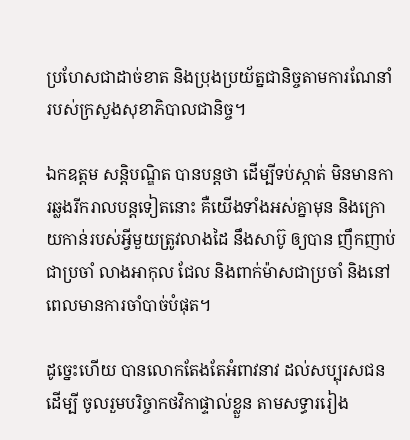ប្រហែសជាដាច់ខាត និងប្រុងប្រយ័ត្នជានិច្ចតាមការណែនាំ របស់ក្រសួងសុខាភិបាលជានិច្ច។

ឯកឧត្តម សន្តិបណ្ឌិត បានបន្តថា ដើម្បីទប់ស្កាត់ មិនមានការឆ្លងរីករាលបន្តទៀតនោះ គឺយើងទាំងអស់គ្នាមុន និងក្រោយកាន់របស់អ្វីមួយត្រូវលាងដៃ នឹងសាប៊ូ ឲ្យបាន ញឹកញាប់ជាប្រចាំ លាងអាកុល ជែល និងពាក់ម៉ាសជាប្រចាំ និងនៅពេលមានការចាំបាច់បំផុត។

ដូច្នេះហើយ បានលោកតែងតែអំពាវនាវ ដល់សប្បុរសជន ដើម្បី ចូលរួមបរិច្ចាកថវិកាផ្ទាល់ខ្លួន តាមសទ្ធាររៀង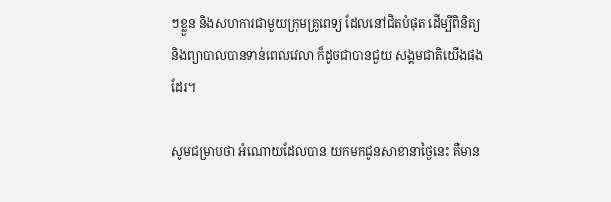ៗខ្លួន និងសហការជាមួយក្រុមគ្រូពេទ្យ ដែលនៅជិតបំផុត ដើម្បីពិនិត្យ និងព្យាបាលបានទាន់ពេលវេលា ក៏ដូចជាបានជួយ សង្គមជាតិយើងផងដែរ។

សូមជម្រាបថា អំណោយដែលបាន យកមកជូនសាខានាថ្ងៃនេះ គឺមាន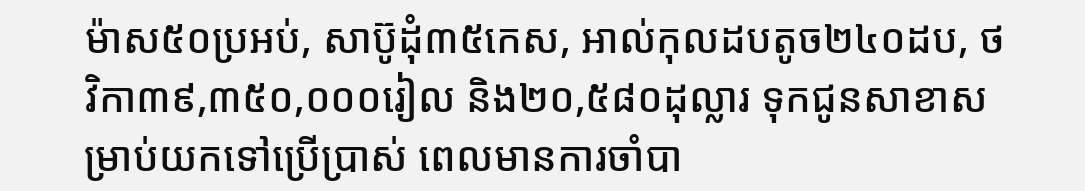ម៉ាស៥០ប្រអប់, សាប៊ូដុំ៣៥កេស, អាល់កុលដបតូច២៤០ដប, ថវិកា៣៩,៣៥០,០០០រៀល និង២០,៥៨០ដុល្លារ ទុកជូនសាខាសម្រាប់យកទៅប្រើប្រាស់ ពេលមានការចាំបា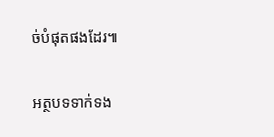ច់បំផុតផងដែរ៕

អត្ថបទទាក់ទង